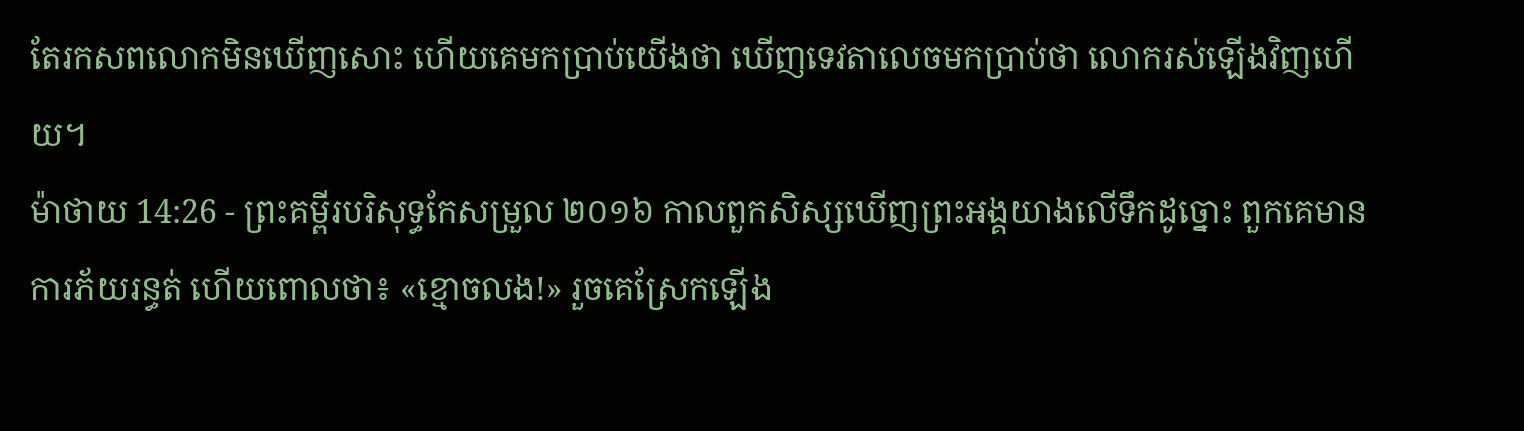តែរកសពលោកមិនឃើញសោះ ហើយគេមកប្រាប់យើងថា ឃើញទេវតាលេចមកប្រាប់ថា លោករស់ឡើងវិញហើយ។
ម៉ាថាយ 14:26 - ព្រះគម្ពីរបរិសុទ្ធកែសម្រួល ២០១៦ កាលពួកសិស្សឃើញព្រះអង្គយាងលើទឹកដូច្នោះ ពួកគេមានការភ័យរន្ធត់ ហើយពោលថា៖ «ខ្មោចលង!» រួចគេស្រែកឡើង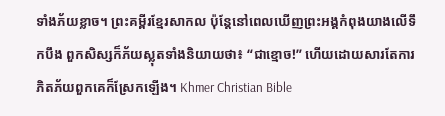ទាំងភ័យខ្លាច។ ព្រះគម្ពីរខ្មែរសាកល ប៉ុន្តែនៅពេលឃើញព្រះអង្គកំពុងយាងលើទឹកបឹង ពួកសិស្សក៏ភ័យស្លុតទាំងនិយាយថា៖ “ជាខ្មោច!” ហើយដោយសារតែការភិតភ័យពួកគេក៏ស្រែកឡើង។ Khmer Christian Bible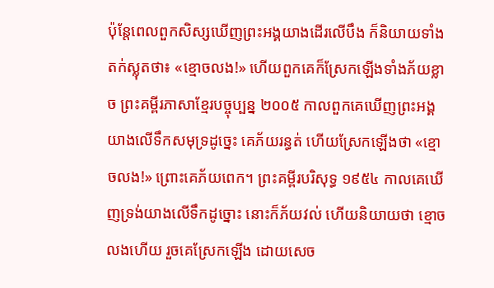ប៉ុន្ដែពេលពួកសិស្សឃើញព្រះអង្គយាងដើរលើបឹង ក៏និយាយទាំងតក់ស្លុតថា៖ «ខ្មោចលង!» ហើយពួកគេក៏ស្រែកឡើងទាំងភ័យខ្លាច ព្រះគម្ពីរភាសាខ្មែរបច្ចុប្បន្ន ២០០៥ កាលពួកគេឃើញព្រះអង្គយាងលើទឹកសមុទ្រដូច្នេះ គេភ័យរន្ធត់ ហើយស្រែកឡើងថា «ខ្មោចលង!» ព្រោះគេភ័យពេក។ ព្រះគម្ពីរបរិសុទ្ធ ១៩៥៤ កាលគេឃើញទ្រង់យាងលើទឹកដូច្នោះ នោះក៏ភ័យវល់ ហើយនិយាយថា ខ្មោចលងហើយ រួចគេស្រែកឡើង ដោយសេច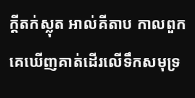ក្ដីតក់ស្លុត អាល់គីតាប កាលពួកគេឃើញគាត់ដើរលើទឹកសមុទ្រ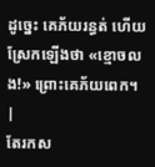ដូច្នេះ គេភ័យរន្ធត់ ហើយស្រែកឡើងថា «ខ្មោចលង!» ព្រោះគេភ័យពេក។ |
តែរកស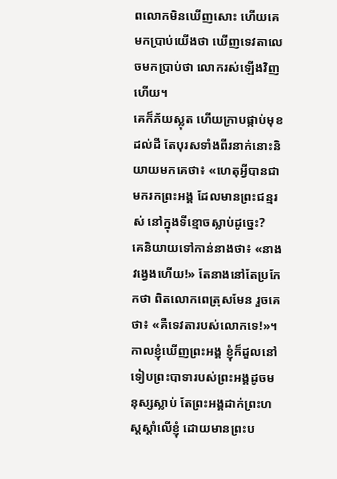ពលោកមិនឃើញសោះ ហើយគេមកប្រាប់យើងថា ឃើញទេវតាលេចមកប្រាប់ថា លោករស់ឡើងវិញហើយ។
គេក៏ភ័យស្លុត ហើយក្រាបផ្កាប់មុខដល់ដី តែបុរសទាំងពីរនាក់នោះនិយាយមកគេថា៖ «ហេតុអ្វីបានជាមករកព្រះអង្គ ដែលមានព្រះជន្មរស់ នៅក្នុងទីខ្មោចស្លាប់ដូច្នេះ?
គេនិយាយទៅកាន់នាងថា៖ «នាងវង្វេងហើយ!» តែនាងនៅតែប្រកែកថា ពិតលោកពេត្រុសមែន រួចគេថា៖ «គឺទេវតារបស់លោកទេ!»។
កាលខ្ញុំឃើញព្រះអង្គ ខ្ញុំក៏ដួលនៅទៀបព្រះបាទារបស់ព្រះអង្គដូចមនុស្សស្លាប់ តែព្រះអង្គដាក់ព្រះហស្តស្តាំលើខ្ញុំ ដោយមានព្រះប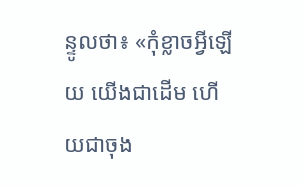ន្ទូលថា៖ «កុំខ្លាចអ្វីឡើយ យើងជាដើម ហើយជាចុង